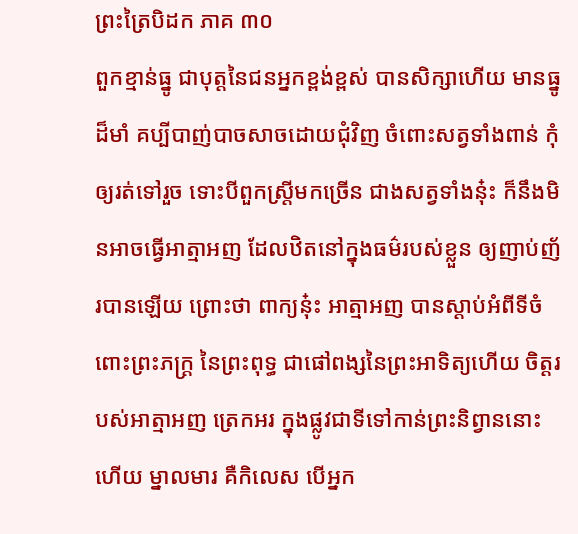ព្រះត្រៃបិដក ភាគ ៣០
ពួកខ្មាន់ធ្នូ ជាបុត្តនៃជនអ្នកខ្ពង់ខ្ពស់ បានសិក្សាហើយ មានធ្នូដ៏មាំ គប្បីបាញ់បាចសាចដោយជុំវិញ ចំពោះសត្វទាំងពាន់ កុំឲ្យរត់ទៅរួច ទោះបីពួកស្ត្រីមកច្រើន ជាងសត្វទាំងនុ៎ះ ក៏នឹងមិនអាចធ្វើអាត្មាអញ ដែលឋិតនៅក្នុងធម៌របស់ខ្លួន ឲ្យញាប់ញ័របានឡើយ ព្រោះថា ពាក្យនុ៎ះ អាត្មាអញ បានស្តាប់អំពីទីចំពោះព្រះភក្ត្រ នៃព្រះពុទ្ធ ជាផៅពង្សនៃព្រះអាទិត្យហើយ ចិត្តរបស់អាត្មាអញ ត្រេកអរ ក្នុងផ្លូវជាទីទៅកាន់ព្រះនិព្វាននោះហើយ ម្នាលមារ គឺកិលេស បើអ្នក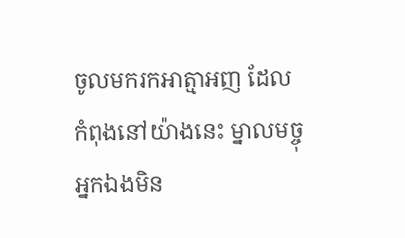ចូលមករកអាត្មាអញ ដែលកំពុងនៅយ៉ាងនេះ ម្នាលមច្ចុ អ្នកឯងមិន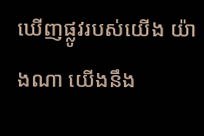ឃើញផ្លូវរបស់យើង យ៉ាងណា យើងនឹង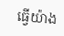ធ្វើយ៉ាង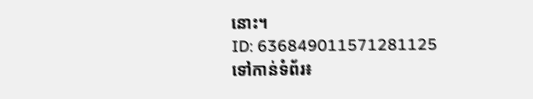នោះ។
ID: 636849011571281125
ទៅកាន់ទំព័រ៖